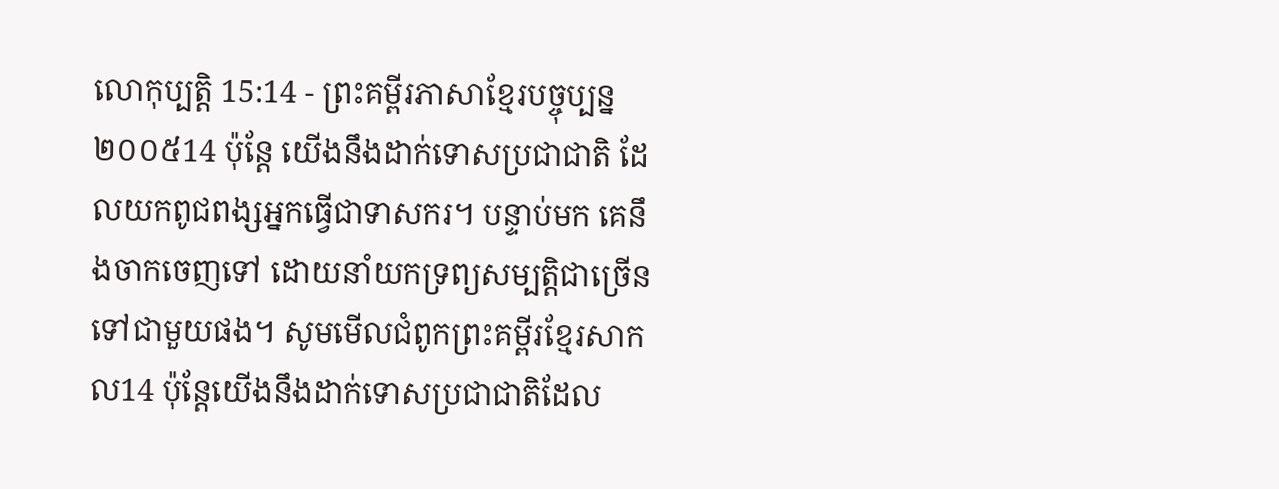លោកុប្បត្តិ 15:14 - ព្រះគម្ពីរភាសាខ្មែរបច្ចុប្បន្ន ២០០៥14 ប៉ុន្តែ យើងនឹងដាក់ទោសប្រជាជាតិ ដែលយកពូជពង្សអ្នកធ្វើជាទាសករ។ បន្ទាប់មក គេនឹងចាកចេញទៅ ដោយនាំយកទ្រព្យសម្បត្តិជាច្រើនទៅជាមួយផង។ សូមមើលជំពូកព្រះគម្ពីរខ្មែរសាកល14 ប៉ុន្តែយើងនឹងដាក់ទោសប្រជាជាតិដែល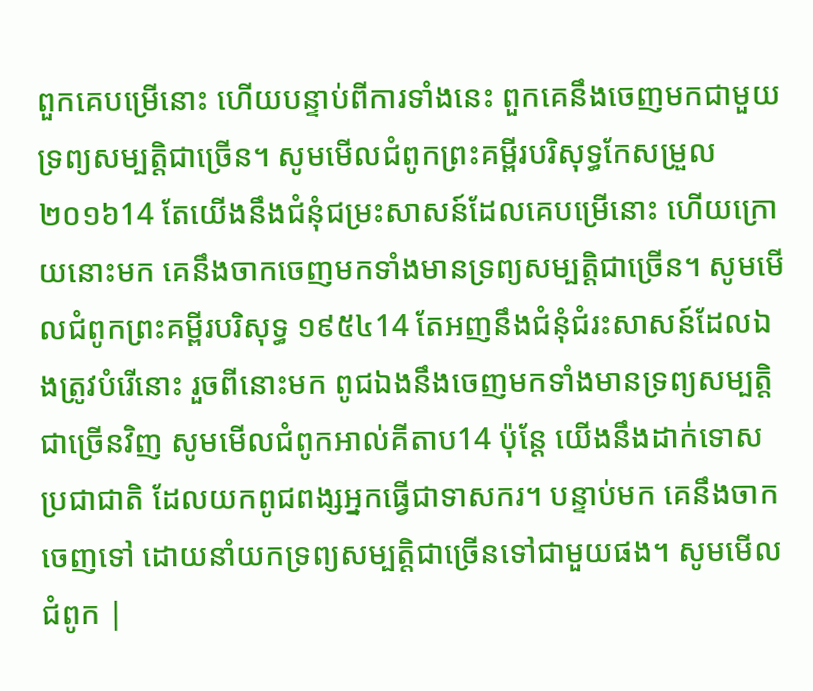ពួកគេបម្រើនោះ ហើយបន្ទាប់ពីការទាំងនេះ ពួកគេនឹងចេញមកជាមួយទ្រព្យសម្បត្តិជាច្រើន។ សូមមើលជំពូកព្រះគម្ពីរបរិសុទ្ធកែសម្រួល ២០១៦14 តែយើងនឹងជំនុំជម្រះសាសន៍ដែលគេបម្រើនោះ ហើយក្រោយនោះមក គេនឹងចាកចេញមកទាំងមានទ្រព្យសម្បត្តិជាច្រើន។ សូមមើលជំពូកព្រះគម្ពីរបរិសុទ្ធ ១៩៥៤14 តែអញនឹងជំនុំជំរះសាសន៍ដែលឯងត្រូវបំរើនោះ រួចពីនោះមក ពូជឯងនឹងចេញមកទាំងមានទ្រព្យសម្បត្តិជាច្រើនវិញ សូមមើលជំពូកអាល់គីតាប14 ប៉ុន្តែ យើងនឹងដាក់ទោសប្រជាជាតិ ដែលយកពូជពង្សអ្នកធ្វើជាទាសករ។ បន្ទាប់មក គេនឹងចាកចេញទៅ ដោយនាំយកទ្រព្យសម្បត្តិជាច្រើនទៅជាមួយផង។ សូមមើលជំពូក |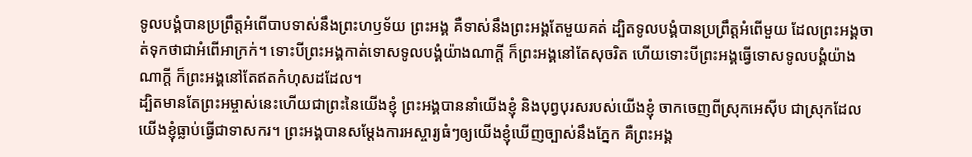ទូលបង្គំបានប្រព្រឹត្តអំពើបាបទាស់នឹងព្រះហឫទ័យ ព្រះអង្គ គឺទាស់នឹងព្រះអង្គតែមួយគត់ ដ្បិតទូលបង្គំបានប្រព្រឹត្តអំពើមួយ ដែលព្រះអង្គចាត់ទុកថាជាអំពើអាក្រក់។ ទោះបីព្រះអង្គកាត់ទោសទូលបង្គំយ៉ាងណាក្ដី ក៏ព្រះអង្គនៅតែសុចរិត ហើយទោះបីព្រះអង្គធ្វើទោសទូលបង្គំយ៉ាងណាក្ដី ក៏ព្រះអង្គនៅតែឥតកំហុសដដែល។
ដ្បិតមានតែព្រះអម្ចាស់នេះហើយជាព្រះនៃយើងខ្ញុំ ព្រះអង្គបាននាំយើងខ្ញុំ និងបុព្វបុរសរបស់យើងខ្ញុំ ចាកចេញពីស្រុកអេស៊ីប ជាស្រុកដែលយើងខ្ញុំធ្លាប់ធ្វើជាទាសករ។ ព្រះអង្គបានសម្តែងការអស្ចារ្យធំៗឲ្យយើងខ្ញុំឃើញច្បាស់នឹងភ្នែក គឺព្រះអង្គ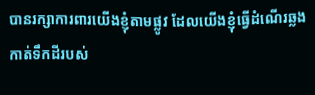បានរក្សាការពារយើងខ្ញុំតាមផ្លូវ ដែលយើងខ្ញុំធ្វើដំណើរឆ្លងកាត់ទឹកដីរបស់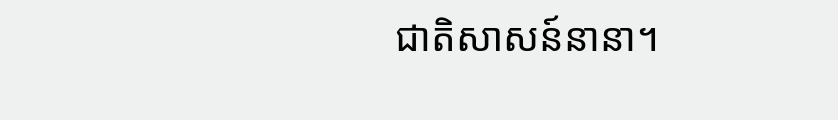ជាតិសាសន៍នានា។